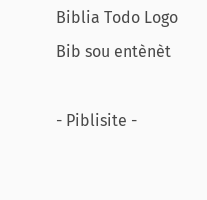Biblia Todo Logo
Bib sou entènèt

- Piblisite -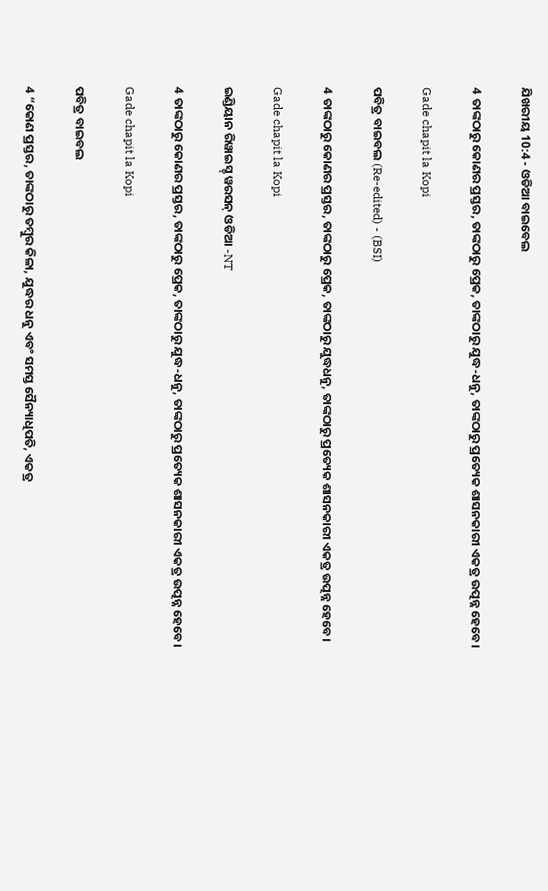ଯିଖରୀୟ 10:4 - ଓଡିଆ ବାଇବେଲ

4 ତାଙ୍କଠାରୁ କୋଣର ପ୍ରସ୍ତର, ତାଙ୍କଠାରୁ ପ୍ରେକ, ତାଙ୍କଠାରୁ ଯୁଦ୍ଧ-ଧନୁ, ତାଙ୍କଠାରୁ ପ୍ରତ୍ୟେକ ଶାସନକାରୀ ଏକତ୍ର ଉତ୍ପନ୍ନ ହେବେ।

Gade chapit la Kopi

ପବିତ୍ର ବାଇବଲ (Re-edited) - (BSI)

4 ତାଙ୍କଠାରୁ କୋଣର ପ୍ରସ୍ତର, ତାଙ୍କଠାରୁ ପ୍ରେକ, ତାଙ୍କଠାରୁ ଯୁଦ୍ଧଧନୁ, ତାଙ୍କଠାରୁ ପ୍ରତ୍ୟେକ ଶାସନକାରୀ ଏକତ୍ର ଉତ୍ପନ୍ନ ହେବେ।

Gade chapit la Kopi

ଇଣ୍ଡିୟାନ ରିୱାଇସ୍ଡ୍ ୱରସନ୍ ଓଡିଆ -NT

4 ତାଙ୍କଠାରୁ କୋଣର ପ୍ରସ୍ତର, ତାଙ୍କଠାରୁ ପ୍ରେକ, ତାଙ୍କଠାରୁ ଯୁଦ୍ଧ-ଧନୁ, ତାଙ୍କଠାରୁ ପ୍ରତ୍ୟେକ ଶାସନକାରୀ ଏକତ୍ର ଉତ୍ପନ୍ନ ହେବେ।

Gade chapit la Kopi

ପବିତ୍ର ବାଇବଲ

4 “କୋଣ ପ୍ରସ୍ତର, ତାଙ୍କଠାରୁ ତମ୍ବୁର କିଳା, ଯୁଦ୍ଧର ଧନୁ ଏବଂ ସମସ୍ତ ସୈନ୍ୟାଧିପତି, ଏକତ୍ର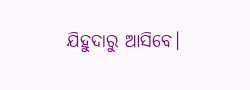ଯିହୁଦାରୁ ଆସିବେ।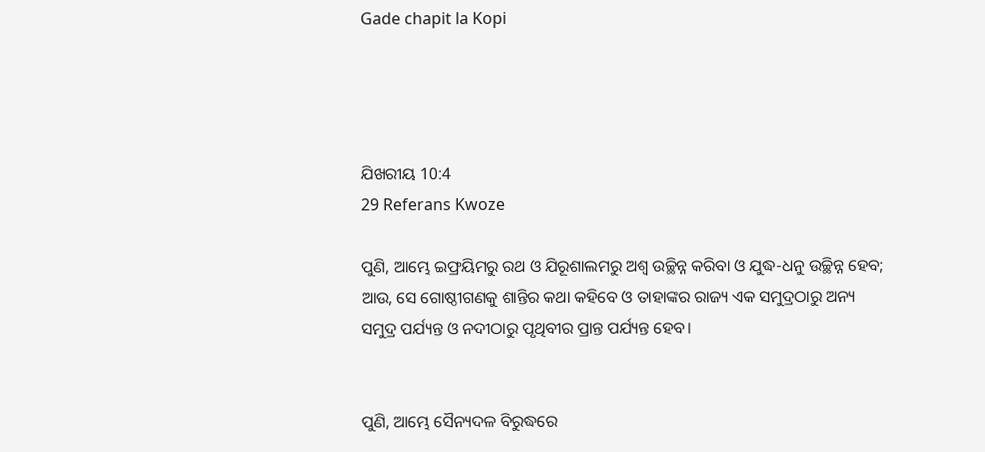Gade chapit la Kopi




ଯିଖରୀୟ 10:4
29 Referans Kwoze

ପୁଣି, ଆମ୍ଭେ ଇଫ୍ରୟିମରୁ ରଥ ଓ ଯିରୂଶାଲମରୁ ଅଶ୍ୱ ଉଚ୍ଛିନ୍ନ କରିବା ଓ ଯୁଦ୍ଧ-ଧନୁ ଉଚ୍ଛିନ୍ନ ହେବ; ଆଉ, ସେ ଗୋଷ୍ଠୀଗଣକୁ ଶାନ୍ତିର କଥା କହିବେ ଓ ତାହାଙ୍କର ରାଜ୍ୟ ଏକ ସମୁଦ୍ରଠାରୁ ଅନ୍ୟ ସମୁଦ୍ର ପର୍ଯ୍ୟନ୍ତ ଓ ନଦୀଠାରୁ ପୃଥିବୀର ପ୍ରାନ୍ତ ପର୍ଯ୍ୟନ୍ତ ହେବ।


ପୁଣି, ଆମ୍ଭେ ସୈନ୍ୟଦଳ ବିରୁଦ୍ଧରେ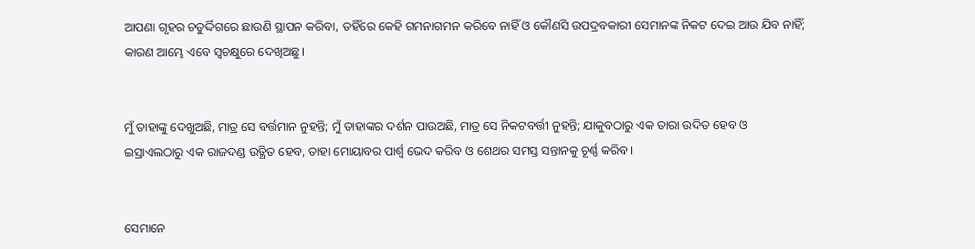ଆପଣା ଗୃହର ଚତୁର୍ଦ୍ଦିଗରେ ଛାଉଣି ସ୍ଥାପନ କରିବା, ତହିଁରେ କେହି ଗମନାଗମନ କରିବେ ନାହିଁ ଓ କୌଣସି ଉପଦ୍ରବକାରୀ ସେମାନଙ୍କ ନିକଟ ଦେଇ ଆଉ ଯିବ ନାହିଁ; କାରଣ ଆମ୍ଭେ ଏବେ ସ୍ୱଚକ୍ଷୁରେ ଦେଖିଅଛୁ।


ମୁଁ ତାହାଙ୍କୁ ଦେଖୁଅଛି, ମାତ୍ର ସେ ବର୍ତ୍ତମାନ ନୁହନ୍ତି; ମୁଁ ତାହାଙ୍କର ଦର୍ଶନ ପାଉଅଛି, ମାତ୍ର ସେ ନିକଟବର୍ତ୍ତୀ ନୁହନ୍ତି; ଯାକୁବଠାରୁ ଏକ ତାରା ଉଦିତ ହେବ ଓ ଇସ୍ରାଏଲଠାରୁ ଏକ ରାଜଦଣ୍ଡ ଉତ୍ଥିତ ହେବ, ତାହା ମୋୟାବର ପାର୍ଶ୍ୱ ଭେଦ କରିବ ଓ ଶେଥର ସମସ୍ତ ସନ୍ତାନକୁ ଚୂର୍ଣ୍ଣ କରିବ।


ସେମାନେ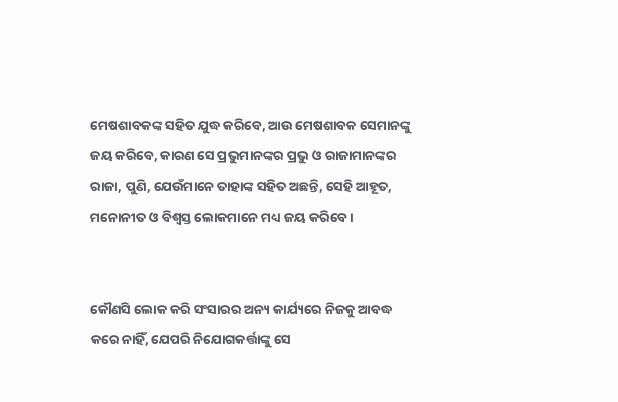ମେଷଶାବକଙ୍କ ସହିତ ଯୁଦ୍ଧ କରିବେ, ଆଉ ମେଷଶାବକ ସେମାନଙ୍କୁ ଜୟ କରିବେ, କାରଣ ସେ ପ୍ରଭୁମାନଙ୍କର ପ୍ରଭୁ ଓ ରାଜାମାନଙ୍କର ରାଜା, ପୁଣି, ଯେଉଁମାନେ ତାହାଙ୍କ ସହିତ ଅଛନ୍ତି, ସେହି ଆହୂତ, ମନୋନୀତ ଓ ବିଶ୍ୱସ୍ତ ଲୋକମାନେ ମଧ୍ୟ ଜୟ କରିବେ ।


କୌଣସି ଲୋକ କରି ସଂସାରର ଅନ୍ୟ କାର୍ଯ୍ୟରେ ନିଜକୁ ଆବଦ୍ଧ କରେ ନାହିଁ, ଯେପରି ନିଯୋଗକର୍ତ୍ତାଙ୍କୁ ସେ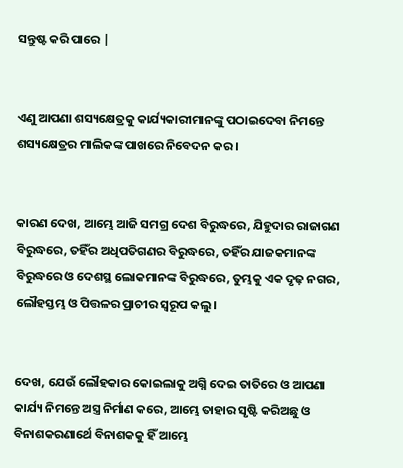ସନ୍ତୁଷ୍ଟ କରି ପାରେ |


ଏଣୁ ଆପଣା ଶସ୍ୟକ୍ଷେତ୍ରକୁ କାର୍ଯ୍ୟକାରୀମାନଙ୍କୁ ପଠାଇଦେବା ନିମନ୍ତେ ଶସ୍ୟକ୍ଷେତ୍ରର ମାଲିକଙ୍କ ପାଖରେ ନିବେଦନ କର ।


କାରଣ ଦେଖ, ଆମ୍ଭେ ଆଜି ସମଗ୍ର ଦେଶ ବିରୁଦ୍ଧରେ, ଯିହୁଦାର ରାଜାଗଣ ବିରୁଦ୍ଧରେ, ତହିଁର ଅଧିପତିଗଣର ବିରୁଦ୍ଧରେ, ତହିଁର ଯାଜକମାନଙ୍କ ବିରୁଦ୍ଧରେ ଓ ଦେଶସ୍ଥ ଲୋକମାନଙ୍କ ବିରୁଦ୍ଧରେ, ତୁମ୍ଭକୁ ଏକ ଦୃଢ଼ ନଗର, ଲୌହସ୍ତମ୍ଭ ଓ ପିତ୍ତଳର ପ୍ରାଚୀର ସ୍ୱରୂପ କଲୁ।


ଦେଖ, ଯେଉଁ ଲୌହକାର କୋଇଲାକୁ ଅଗ୍ନି ଦେଇ ତାତିରେ ଓ ଆପଣା କାର୍ଯ୍ୟ ନିମନ୍ତେ ଅସ୍ତ୍ର ନିର୍ମାଣ କରେ, ଆମ୍ଭେ ତାହାର ସୃଷ୍ଟି କରିଅଛୁ ଓ ବିନାଶକରଣାର୍ଥେ ବିନାଶକକୁ ହିଁ ଆମ୍ଭେ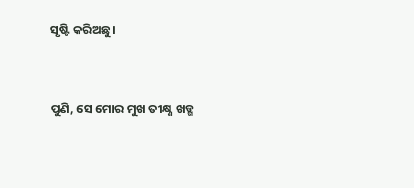ସୃଷ୍ଟି କରିଅଛୁ।


ପୁଣି, ସେ ମୋର ମୁଖ ତୀକ୍ଷ୍ଣ ଖଡ୍ଗ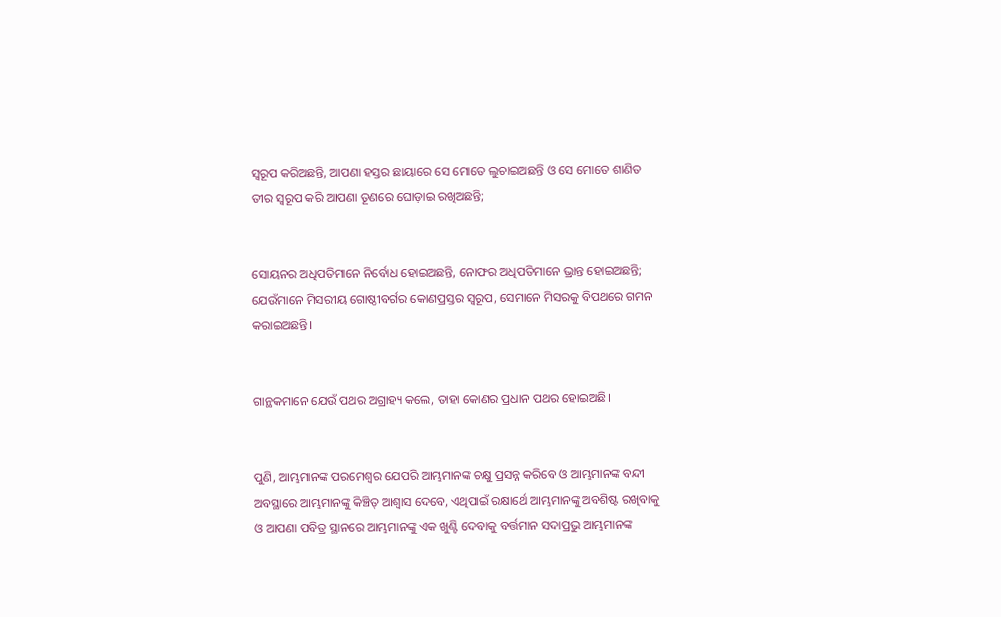ସ୍ୱରୂପ କରିଅଛନ୍ତି, ଆପଣା ହସ୍ତର ଛାୟାରେ ସେ ମୋତେ ଲୁଚାଇଅଛନ୍ତି ଓ ସେ ମୋତେ ଶାଣିତ ତୀର ସ୍ୱରୂପ କରି ଆପଣା ତୂଣରେ ଘୋଡ଼ାଇ ରଖିଅଛନ୍ତି;


ସୋୟନର ଅଧିପତିମାନେ ନିର୍ବୋଧ ହୋଇଅଛନ୍ତି, ନୋଫର ଅଧିପତିମାନେ ଭ୍ରାନ୍ତ ହୋଇଅଛନ୍ତି; ଯେଉଁମାନେ ମିସରୀୟ ଗୋଷ୍ଠୀବର୍ଗର କୋଣପ୍ରସ୍ତର ସ୍ୱରୂପ, ସେମାନେ ମିସରକୁ ବିପଥରେ ଗମନ କରାଇଅଛନ୍ତି।


ଗାନ୍ଥକମାନେ ଯେଉଁ ପଥର ଅଗ୍ରାହ୍ୟ କଲେ, ତାହା କୋଣର ପ୍ରଧାନ ପଥର ହୋଇଅଛି।


ପୁଣି, ଆମ୍ଭମାନଙ୍କ ପରମେଶ୍ୱର ଯେପରି ଆମ୍ଭମାନଙ୍କ ଚକ୍ଷୁ ପ୍ରସନ୍ନ କରିବେ ଓ ଆମ୍ଭମାନଙ୍କ ବନ୍ଦୀ ଅବସ୍ଥାରେ ଆମ୍ଭମାନଙ୍କୁ କିଞ୍ଚିତ୍‍ ଆଶ୍ୱାସ ଦେବେ, ଏଥିପାଇଁ ରକ୍ଷାର୍ଥେ ଆମ୍ଭମାନଙ୍କୁ ଅବଶିଷ୍ଟ ରଖିବାକୁ ଓ ଆପଣା ପବିତ୍ର ସ୍ଥାନରେ ଆମ୍ଭମାନଙ୍କୁ ଏକ ଖୁଣ୍ଟି ଦେବାକୁ ବର୍ତ୍ତମାନ ସଦାପ୍ରଭୁ ଆମ୍ଭମାନଙ୍କ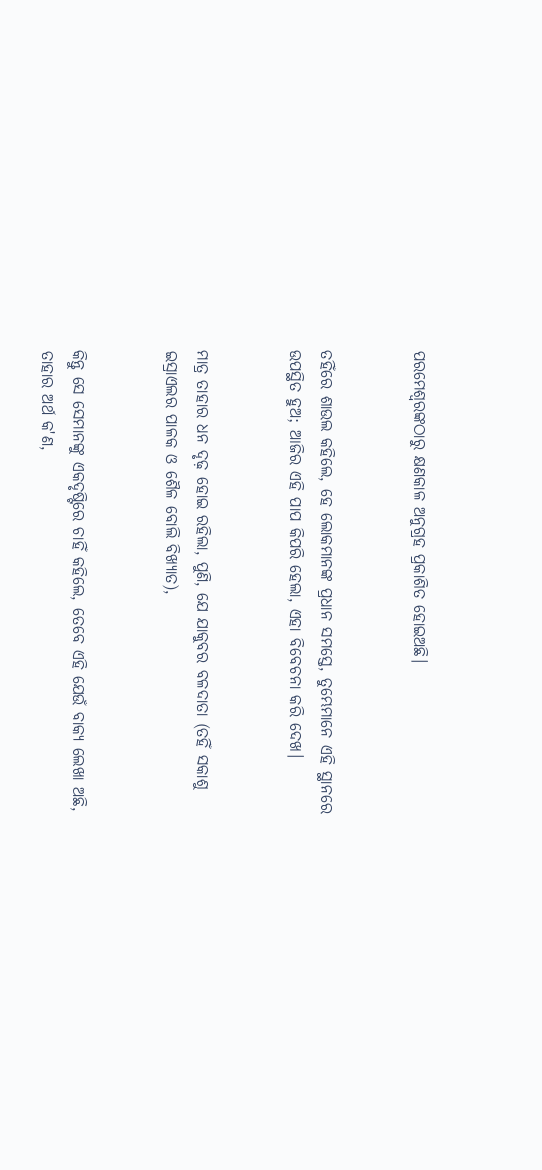ପରମେଶ୍ୱରଙ୍କଠାରୁ କ୍ଷଣକାଳ ଅନୁଗ୍ରହ ପ୍ରକାଶିତ ହୋଇଅଛି।


ତହିଁରେ ଶାଉଲ କହିଲେ, ହେ ଲୋକମାନଙ୍କ ପ୍ରଧାନ ସମସ୍ତେ, ତୁମ୍ଭେମାନେ ଏହି ସ୍ଥାନରେ ଉପସ୍ଥିତ ହୁଅ; ଆଜିର ଏହି ପାପ କିପରି ହେଲା, ଏହା ବିବେଚନା କରି ଦେଖ।


ମାତ୍ର ତାହାର ଧନ ଦୃଢ଼ ହୋଇ ରହିଲା, ପୁଣି, ଯେ ଯାକୁବର ବଳଦାତା (ତହିଁ ସକାଶୁ ଇସ୍ରାଏଲର ପାଳକ ଓ ଶୈଳ ବୋଲି ବିଖ୍ୟାତ),


କିନ୍ତୁ ସେ ସେମାନଙ୍କୁ ଏକଦୃଷ୍ଟିରେ ଚାହିଁ କହିଲେ, ତେବେ ଏହି ଯେଉଁ ବାକ୍ୟ ଲେଖା ଅଛି, ତାହାର ଅର୍ଥ କ'ଣ,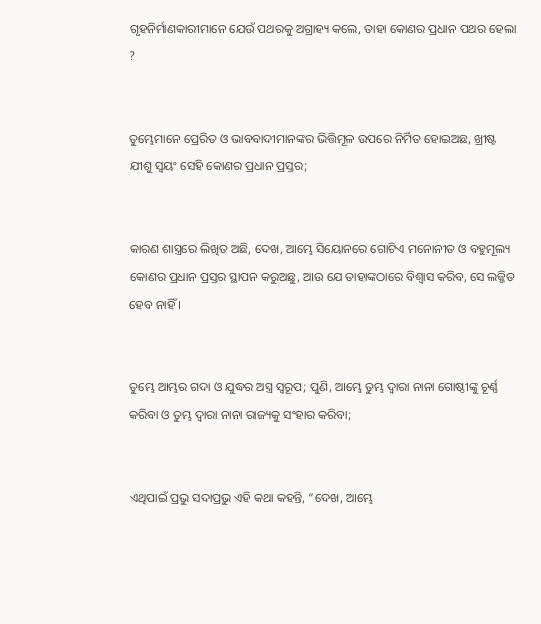ଗୃହନିର୍ମାଣକାରୀମାନେ ଯେଉଁ ପଥରକୁ ଅଗ୍ରାହ୍ୟ କଲେ, ତାହା କୋଣର ପ୍ରଧାନ ପଥର ହେଲା ?


ତୁମ୍ଭେମାନେ ପ୍ରେରିତ ଓ ଭାବବାଦୀମାନଙ୍କର ଭିତ୍ତିମୂଳ ଉପରେ ନିର୍ମିତ ହୋଇଅଛ, ଖ୍ରୀଷ୍ଟ ଯୀଶୁ ସ୍ୱୟଂ ସେହି କୋଣର ପ୍ରଧାନ ପ୍ରସ୍ତର;


କାରଣ ଶାସ୍ତ୍ରରେ ଲିଖିତ ଅଛି, ଦେଖ, ଆମ୍ଭେ ସିୟୋନରେ ଗୋଟିଏ ମନୋନୀତ ଓ ବହୁମୂଲ୍ୟ କୋଣର ପ୍ରଧାନ ପ୍ରସ୍ତର ସ୍ଥାପନ କରୁଅଛୁ, ଆଉ ଯେ ତାହାଙ୍କଠାରେ ବିଶ୍ୱାସ କରିବ, ସେ ଲଜ୍ଜିତ ହେବ ନାହିଁ ।


ତୁମ୍ଭେ ଆମ୍ଭର ଗଦା ଓ ଯୁଦ୍ଧର ଅସ୍ତ୍ର ସ୍ୱରୂପ; ପୁଣି, ଆମ୍ଭେ ତୁମ୍ଭ ଦ୍ୱାରା ନାନା ଗୋଷ୍ଠୀଙ୍କୁ ଚୂର୍ଣ୍ଣ କରିବା ଓ ତୁମ୍ଭ ଦ୍ୱାରା ନାନା ରାଜ୍ୟକୁ ସଂହାର କରିବା;


ଏଥିପାଇଁ ପ୍ରଭୁ ସଦାପ୍ରଭୁ ଏହି କଥା କହନ୍ତି, “ଦେଖ, ଆମ୍ଭେ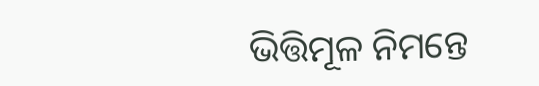ଭିତ୍ତିମୂଳ ନିମନ୍ତେ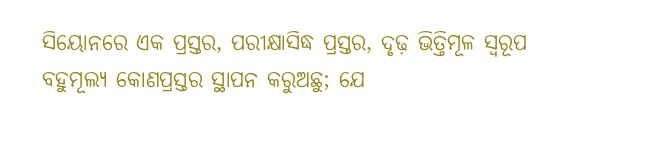ସିୟୋନରେ ଏକ ପ୍ରସ୍ତର, ପରୀକ୍ଷାସିଦ୍ଧ ପ୍ରସ୍ତର, ଦୃଢ଼ ଭିତ୍ତିମୂଳ ସ୍ୱରୂପ ବହୁମୂଲ୍ୟ କୋଣପ୍ରସ୍ତର ସ୍ଥାପନ କରୁଅଛୁ; ଯେ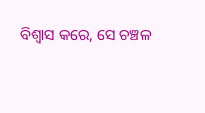ବିଶ୍ୱାସ କରେ, ସେ ଚଞ୍ଚଳ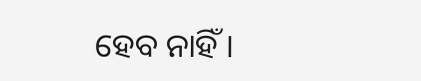ହେବ ନାହିଁ।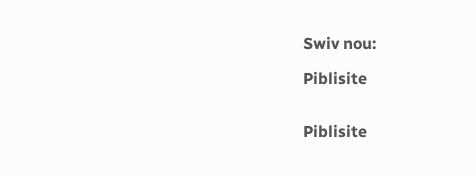Swiv nou:

Piblisite


Piblisite